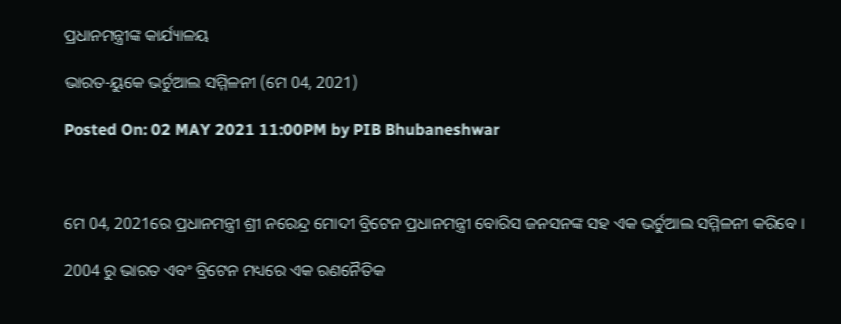ପ୍ରଧାନମନ୍ତ୍ରୀଙ୍କ କାର୍ଯ୍ୟାଳୟ

ଭାରତ-ୟୁକେ ଭର୍ଚୁଆଲ ସମ୍ମିଳନୀ (ମେ 04, 2021)

Posted On: 02 MAY 2021 11:00PM by PIB Bhubaneshwar



ମେ 04, 2021ରେ ପ୍ରଧାନମନ୍ତ୍ରୀ ଶ୍ରୀ ନରେନ୍ଦ୍ର ମୋଦୀ ବ୍ରିଟେନ ପ୍ରଧାନମନ୍ତ୍ରୀ ବୋରିସ ଜନସନଙ୍କ ସହ ଏକ ଭର୍ଚୁଆଲ ସମ୍ମିଳନୀ କରିବେ ।

2004 ରୁ ଭାରତ ଏବଂ ବ୍ରିଟେନ ମଧ୍ୟରେ ଏକ ରଣନୈତିକ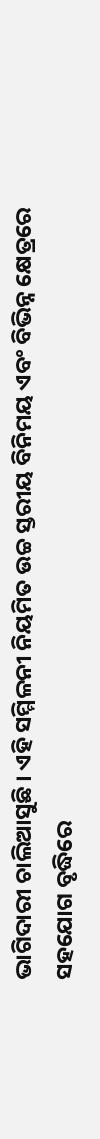ଭାଗିଦାରୀ ଚାଲିଆସୁଛି । ଏହି ସମ୍ମିଳନୀ ନିୟମିତ ଉଚ୍ଚ ସ୍ତରୀୟ ବିନିମୟ ଏବଂ ବିଭିନ୍ନ କ୍ଷେତ୍ରରେ ସହଯୋଗ ବୃଦ୍ଧିରେ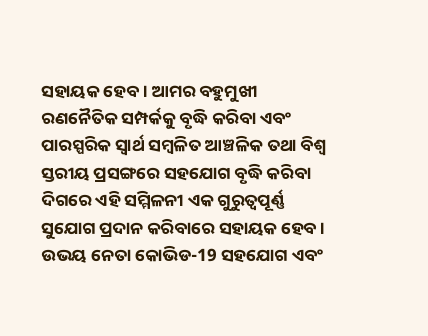ସହାୟକ ହେବ । ଆମର ବହୁମୁଖୀ ରଣନୈତିକ ସମ୍ପର୍କକୁ ବୃଦ୍ଧି କରିବା ଏବଂ ପାରସ୍ପରିକ ସ୍ୱାର୍ଥ ସମ୍ବଳିତ ଆଞ୍ଚଳିକ ତଥା ବିଶ୍ଵ ସ୍ତରୀୟ ପ୍ରସଙ୍ଗରେ ସହଯୋଗ ବୃଦ୍ଧି କରିବା ଦିଗରେ ଏହି ସମ୍ମିଳନୀ ଏକ ଗୁରୁତ୍ୱପୂର୍ଣ୍ଣ ସୁଯୋଗ ପ୍ରଦାନ କରିବାରେ ସହାୟକ ହେବ । ଉଭୟ ନେତା କୋଭିଡ-19 ସହଯୋଗ ଏବଂ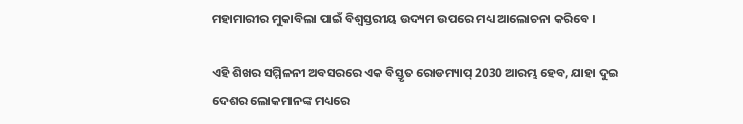ମହାମାରୀର ମୁକାବିଲା ପାଇଁ ବିଶ୍ୱସ୍ତରୀୟ ଉଦ୍ୟମ ଉପରେ ମଧ୍ୟ ଆଲୋଚନା କରିବେ ।

ଏହି ଶିଖର ସମ୍ମିଳନୀ ଅବସରରେ ଏକ ବିସ୍ତୃତ ରୋଡମ୍ୟାପ୍ 2030 ଆରମ୍ଭ ହେବ, ଯାହା ଦୁଇ ଦେଶର ଲୋକମାନଙ୍କ ମଧ୍ୟରେ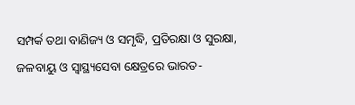ସମ୍ପର୍କ ତଥା ବାଣିଜ୍ୟ ଓ ସମୃଦ୍ଧି, ପ୍ରତିରକ୍ଷା ଓ ସୁରକ୍ଷା, ଜଳବାୟୁ ଓ ସ୍ୱାସ୍ଥ୍ୟସେବା କ୍ଷେତ୍ରରେ ଭାରତ-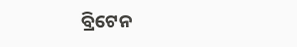ବ୍ରିଟେନ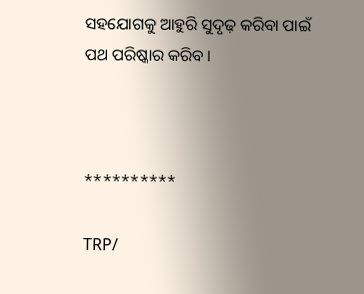ସହଯୋଗକୁ ଆହୁରି ସୁଦୃଢ଼ କରିବା ପାଇଁ ପଥ ପରିଷ୍କାର କରିବ ।



**********

TRP/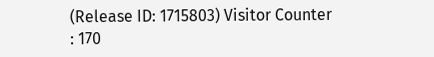(Release ID: 1715803) Visitor Counter : 170